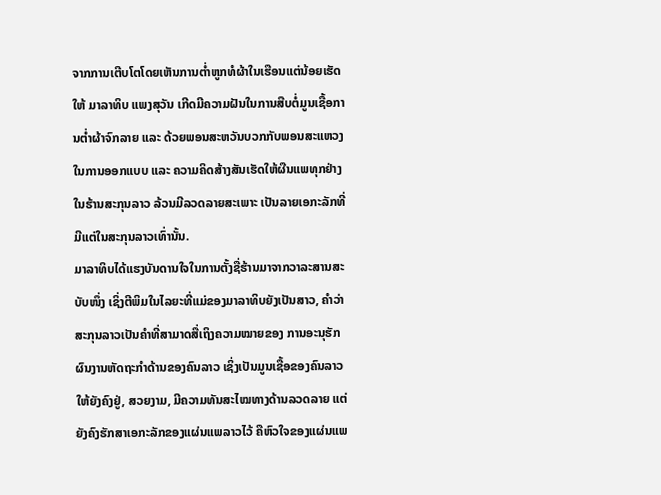ຈາກການເຕີບໂຕໂດຍເຫັນການຕໍ່າຫູກທໍຜ້າໃນເຮືອນແຕ່ນ້ອຍເຮັດໃຫ້ ມາລາທິບ ແພງສຸວັນ ເກີດມີຄວາມຝັນໃນການສືບຕໍ່ມູນເຊື້ອການຕໍ່າຜ້າຈົກລາຍ ແລະ ດ້ວຍພອນສະຫວັນບວກກັບພອນສະແຫວງໃນການອອກແບບ ແລະ ຄວາມຄິດສ້າງສັນເຮັດໃຫ້ຜືນແພທຸກຢ່າງໃນຮ້ານສະກຸນລາວ ລ້ວນມີລວດລາຍສະເພາະ ເປັນລາຍເອກະລັກທີ່ມີແຕ່ໃນສະກຸນລາວເທົ່ານັ້ນ.
ມາລາທິບໄດ້ແຮງບັນດານໃຈໃນການຕັ້ງຊື່ຮ້ານມາຈາກວາລະສານສະບັບໜຶ່ງ ເຊິ່ງຕີພິມໃນໄລຍະທີ່ແມ່ຂອງມາລາທິບຍັງເປັນສາວ, ຄໍາວ່າສະກຸນລາວເປັນຄໍາທີ່ສາມາດສື່ເຖິງຄວາມໝາຍຂອງ ການອະນຸຮັກຜົນງານຫັດຖະກຳດ້ານຂອງຄົນລາວ ເຊິ່ງເປັນມູນເຊື້ອຂອງຄົນລາວ ໃຫ້ຍັງຄົງຢູ່, ສວຍງາມ, ມີຄວາມທັນສະໄໝທາງດ້ານລວດລາຍ ແຕ່ຍັງຄົງຮັກສາເອກະລັກຂອງແຜ່ນແພລາວໄວ້ ຄືຫົວໃຈຂອງແຜ່ນແພ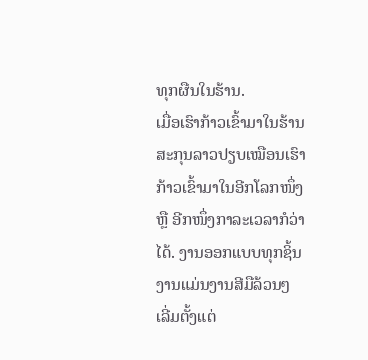ທຸກຜືນໃນຮ້ານ.
ເມື່ອເຮົາກ້າວເຂົ້າມາໃນຮ້ານສະກຸນລາວປຽບເໝືອນເຮົາກ້າວເຂົ້າມາໃນອີກໂລກໜຶ່ງ ຫຼື ອີກໜຶ່ງກາລະເວລາກໍວ່າໄດ້. ງານອອກແບບທຸກຊິ້ນງານແມ່ນງານສີມືລ້ວນໆ ເລີ່ມຕັ້ງແຕ່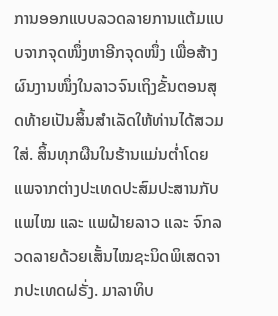ການອອກແບບລວດລາຍການແຕ້ມແບບຈາກຈຸດໜຶ່ງຫາອີກຈຸດໜຶ່ງ ເພື່ອສ້າງຜົນງານໜຶ່ງໃນລາວຈົນເຖິງຂັ້ນຕອນສຸດທ້າຍເປັນສິ້ນສຳເລັດໃຫ້ທ່ານໄດ້ສວມໃສ່. ສິ້ນທຸກຜືນໃນຮ້ານແມ່ນຕໍ່າໂດຍແພຈາກຕ່າງປະເທດປະສົມປະສານກັບແພໄໝ ແລະ ແພຝ້າຍລາວ ແລະ ຈົກລວດລາຍດ້ວຍເສັ້ນໄໝຊະນິດພິເສດຈາກປະເທດຝຣັ່ງ. ມາລາທິບ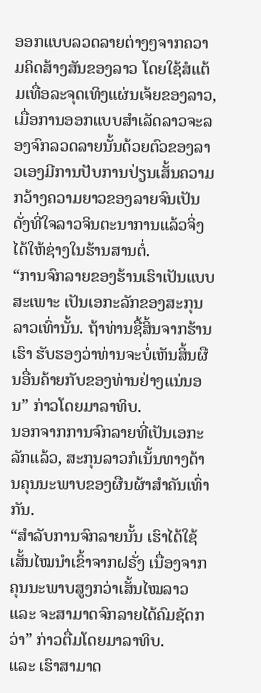ອອກແບບລວດລາຍຕ່າງໆຈາກຄວາມຄິດສ້າງສັນຂອງລາວ ໂດຍໃຊ້ສໍແຕ້ມເທື່ອລະຈຸດເທິງແຜ່ນເຈ້ຍຂອງລາວ, ເມື່ອການອອກແບບສຳເລັດລາວຈະລອງຈົກລວດລາຍນັ້ນດ້ວຍຕົວຂອງລາວເອງມີການປັບການປ່ຽນເສັ້ນຄວາມກວ້າງຄວາມຍາວຂອງລາຍຈົນເປັນດັ່ງທີ່ໃຈລາວຈິນຕະນາການແລ້ວຈິ່ງໄດ້ໃຫ້ຊ່າງໃນຮ້ານສານຕໍ່.
“ການຈົກລາຍຂອງຮ້ານເຮົາເປັນແບບສະເພາະ ເປັນເອກະລັກຂອງສະກຸນລາວເທົ່ານັ້ນ. ຖ້າທ່ານຊື້ສິ້ນຈາກຮ້ານເຮົາ ຮັບຮອງວ່າທ່ານຈະບໍ່ເຫັນສິ້ນຜືນອື່ນຄ້າຍກັບຂອງທ່ານຢ່າງແນ່ນອນ” ກ່າວໂດຍມາລາທິບ.
ນອກຈາກການຈົກລາຍທີ່ເປັນເອກະລັກແລ້ວ, ສະກຸນລາວກໍເນັ້ນທາງດ້ານຄຸນນະພາບຂອງຜືນຜ້າສຳຄັນເທົ່າກັນ.
“ສຳລັບການຈົກລາຍນັ້ນ ເຮົາໄດ້ໃຊ້ເສັ້ນໄໝນໍາເຂົ້າຈາກຝຣັ່ງ ເນື່ອງຈາກຄຸນນະພາບສູງກວ່າເສັ້ນໄໝລາວ ແລະ ຈະສາມາດຈົກລາຍໄດ້ຄົມຊັດກວ່າ” ກ່າວຕື່ມໂດຍມາລາທິບ.
ແລະ ເຮົາສາມາດ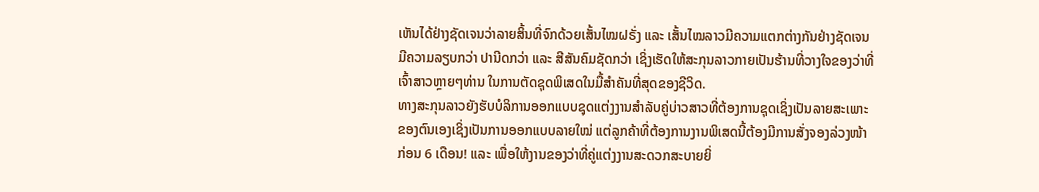ເຫັນໄດ້ຢ່າງຊັດເຈນວ່າລາຍສິ້ນທີ່ຈົກດ້ວຍເສັ້ນໄໝຝຣັ່ງ ແລະ ເສັ້ນໄໝລາວມີຄວາມແຕກຕ່າງກັນຢ່າງຊັດເຈນ ມີຄວາມລຽບກວ່າ ປານີດກວ່າ ແລະ ສີສັນຄົມຊັດກວ່າ ເຊິ່ງເຮັດໃຫ້ສະກຸນລາວກາຍເປັນຮ້ານທີ່ວາງໃຈຂອງວ່າທີ່ເຈົ້າສາວຫຼາຍໆທ່ານ ໃນການຕັດຊຸດພິເສດໃນມື້ສຳຄັນທີ່ສຸດຂອງຊີວິດ.
ທາງສະກຸນລາວຍັງຮັບບໍລິການອອກແບບຊຸດແຕ່ງງານສຳລັບຄູ່ບ່າວສາວທີ່ຕ້ອງການຊຸດເຊິ່ງເປັນລາຍສະເພາະຂອງຕົນເອງເຊິ່ງເປັນການອອກແບບລາຍໃໝ່ ແຕ່ລູກຄ້າທີ່ຕ້ອງການງານພິເສດນີ້ຕ້ອງມີການສັ່ງຈອງລ່ວງໜ້າກ່ອນ 6 ເດືອນ! ແລະ ເພື່ອໃຫ້ງານຂອງວ່າທີ່ຄູ່ແຕ່ງງານສະດວກສະບາຍຍິ່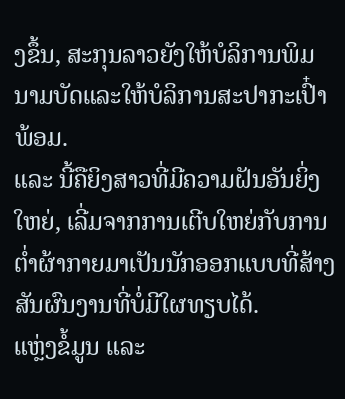ງຂຶ້ນ, ສະກຸນລາວຍັງໃຫ້ບໍລິການພິມນາມບັດແລະໃຫ້ບໍລິການສະປາກະເປົ໋າພ້ອມ.
ແລະ ນີ້ຄືຍິງສາວທີ່ມີຄວາມຝັນອັນຍິ່ງໃຫຍ່, ເລີ່ມຈາກການເຕີບໃຫຍ່ກັບການຕໍ່າຜ້າກາຍມາເປັນນັກອອກແບບທີ່ສ້າງສັນຜົນງານທີ່ບໍ່ມີໃຜທຽບໄດ້.
ແຫຼ່ງຂໍ້ມູນ ແລະ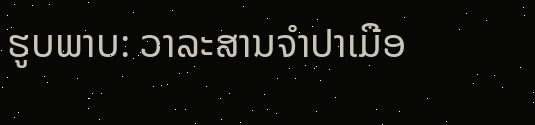ຮູບພາບ: ວາລະສານຈໍາປາເມືອ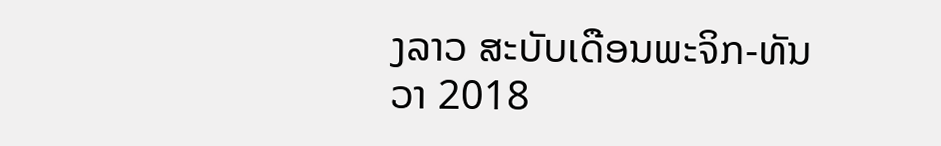ງລາວ ສະບັບເດືອນພະຈິກ-ທັນວາ 2018